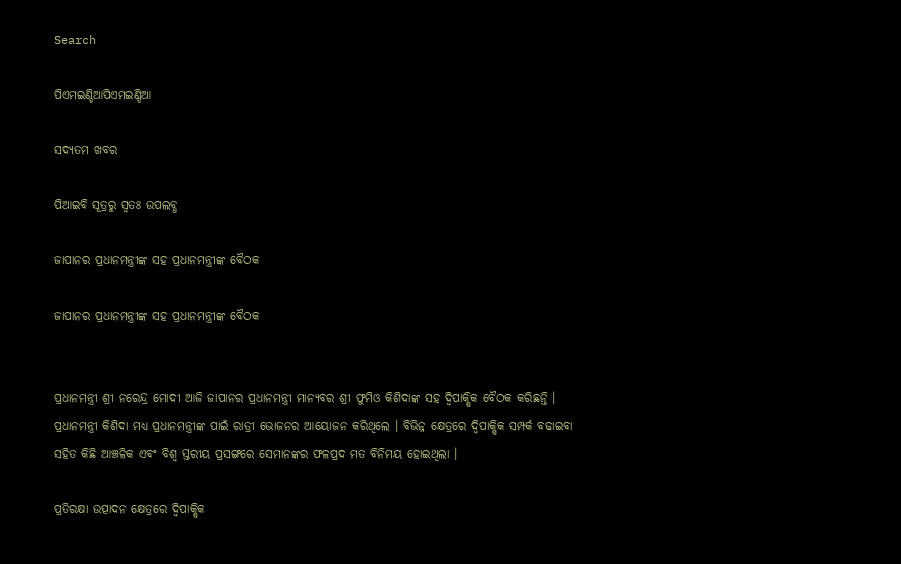Search

ପିଏମଇଣ୍ଡିଆପିଏମଇଣ୍ଡିଆ

ସଦ୍ୟତମ ଖବର

ପିଆଇବି ସୂତ୍ରରୁ ସ୍ବତଃ ଉପଲବ୍ଧ

ଜାପାନର ପ୍ରଧାନମନ୍ତ୍ରୀଙ୍କ ସହ ପ୍ରଧାନମନ୍ତ୍ରୀଙ୍କ ବୈଠକ

ଜାପାନର ପ୍ରଧାନମନ୍ତ୍ରୀଙ୍କ ସହ ପ୍ରଧାନମନ୍ତ୍ରୀଙ୍କ ବୈଠକ


ପ୍ରଧାନମନ୍ତ୍ରୀ ଶ୍ରୀ ନରେନ୍ଦ୍ର ମୋଦୀ ଆଜି ଜାପାନର ପ୍ରଧାନମନ୍ତ୍ରୀ ମାନ୍ୟବର ଶ୍ରୀ ଫୁମିଓ କିଶିଦାଙ୍କ ସହ ଦ୍ୱିପାକ୍ଷିକ ବୈଠକ କରିଛନ୍ତି । ପ୍ରଧାନମନ୍ତ୍ରୀ କିଶିଦା ମଧ୍ୟ ପ୍ରଧାନମନ୍ତ୍ରୀଙ୍କ ପାଇଁ ରାତ୍ରୀ ଭୋଜନର ଆୟୋଜନ କରିଥିଲେ । ବିଭିନ୍ନ କ୍ଷେତ୍ରରେ ଦ୍ୱିପାକ୍ଷିକ ସମ୍ପର୍କ ବଢାଇବା ସହିତ କିଛି ଆଞ୍ଚଳିକ ଏବଂ ବିଶ୍ୱ ସ୍ତରୀୟ ପ୍ରସଙ୍ଗରେ ସେମାନଙ୍କର ଫଳପ୍ରଦ ମତ ବିନିମୟ ହୋଇଥିଲା ।

ପ୍ରତିରକ୍ଷା ଉତ୍ପାଦନ କ୍ଷେତ୍ରରେ ଦ୍ୱିପାକ୍ଷିକ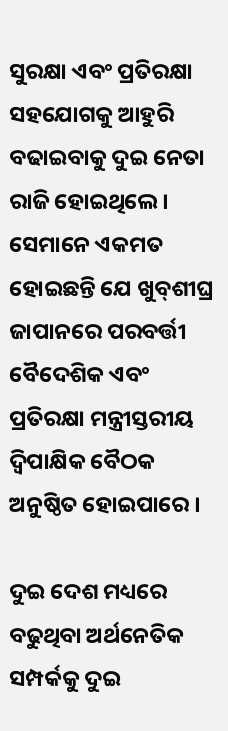ସୁରକ୍ଷା ଏବଂ ପ୍ରତିରକ୍ଷା ସହଯୋଗକୁ ଆହୁରି ବଢାଇବାକୁ ଦୁଇ ନେତା ରାଜି ହୋଇଥିଲେ । ସେମାନେ ଏକମତ ହୋଇଛନ୍ତି ଯେ ଖୁବ୍‍ଶୀଘ୍ର ଜାପାନରେ ପରବର୍ତ୍ତୀ ବୈଦେଶିକ ଏବଂ ପ୍ରତିରକ୍ଷା ମନ୍ତ୍ରୀସ୍ତରୀୟ ଦ୍ୱିପାକ୍ଷିକ ବୈଠକ ଅନୁଷ୍ଠିତ ହୋଇପାରେ ।

ଦୁଇ ଦେଶ ମଧ୍ୟରେ ବଢୁଥିବା ଅର୍ଥନେତିକ ସମ୍ପର୍କକୁ ଦୁଇ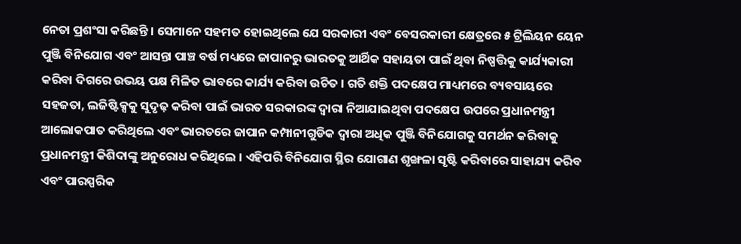ନେତା ପ୍ରଶଂସା କରିଛନ୍ତି । ସେମାନେ ସହମତ ହୋଇଥିଲେ ଯେ ସରକାରୀ ଏବଂ ବେସରକାରୀ କ୍ଷେତ୍ରରେ ୫ ଟ୍ରିଲିୟନ ୟେନ ପୁଞ୍ଜି ବିନିଯୋଗ ଏବଂ ଆସନ୍ତା ପାଞ୍ଚ ବର୍ଷ ମଧ୍ୟରେ ଜାପାନରୁ ଭାରତକୁ ଆର୍ଥିକ ସହାୟତା ପାଇଁ ଥିବା ନିଷ୍ପତ୍ତିକୁ କାର୍ଯ୍ୟକାରୀ କରିବା ଦିଗରେ ଉଭୟ ପକ୍ଷ ମିଳିତ ଭାବରେ କାର୍ଯ୍ୟ କରିବା ଉଚିତ । ଗତି ଶକ୍ତି ପଦକ୍ଷେପ ମାଧ୍ୟମରେ ବ୍ୟବସାୟରେ ସହଜତା, ଲଜିଷ୍ଟିକ୍ସକୁ ସୁଦୃଢ଼ କରିବା ପାଇଁ ଭାରତ ସରକାରଙ୍କ ଦ୍ୱାରା ନିଆଯାଇଥିବା ପଦକ୍ଷେପ ଉପରେ ପ୍ରଧାନମନ୍ତ୍ରୀ ଆଲୋକପାତ କରିଥିଲେ ଏବଂ ଭାରତରେ ଜାପାନ କମ୍ପାନୀଗୁଡିକ ଦ୍ୱାରା ଅଧିକ ପୁଞ୍ଜି ବିନିଯୋଗକୁ ସମର୍ଥନ କରିବାକୁ ପ୍ରଧାନମନ୍ତ୍ରୀ କିଶିଦାଙ୍କୁ ଅନୁରୋଧ କରିଥିଲେ । ଏହିପରି ବିନିଯୋଗ ସ୍ଥିର ଯୋଗାଣ ଶୃଙ୍ଖଳା ସୃଷ୍ଟି କରିବାରେ ସାହାଯ୍ୟ କରିବ ଏବଂ ପାରସ୍ପରିକ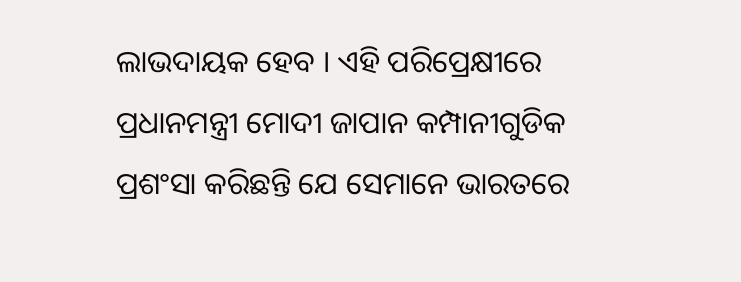ଲାଭଦାୟକ ହେବ । ଏହି ପରିପ୍ରେକ୍ଷୀରେ ପ୍ରଧାନମନ୍ତ୍ରୀ ମୋଦୀ ଜାପାନ କମ୍ପାନୀଗୁଡିକ ପ୍ରଶଂସା କରିଛନ୍ତି ଯେ ସେମାନେ ଭାରତରେ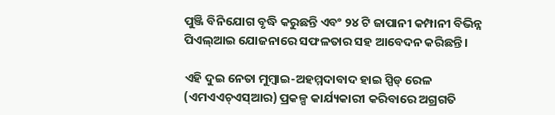ପୁଞ୍ଜି ବିନିଯୋଗ ବୃଦ୍ଧି କରୁଛନ୍ତି ଏବଂ ୨୪ ଟି ଜାପାନୀ କମ୍ପାନୀ ବିଭିନ୍ନ ପିଏଲ୍‍ଆଇ ଯୋଜନାରେ ସଫଳତାର ସହ ଆବେଦନ କରିଛନ୍ତି ।

ଏହି ଦୁଇ ନେତା ମୁମ୍ବାଇ-ଅହମ୍ମଦାବାଦ ହାଇ ସ୍ପିଡ୍ ରେଳ (ଏମଏଏଚ୍‍ଏସ୍‍ଆର) ପ୍ରକଳ୍ପ କାର୍ଯ୍ୟକାରୀ କରିବାରେ ଅଗ୍ରଗତି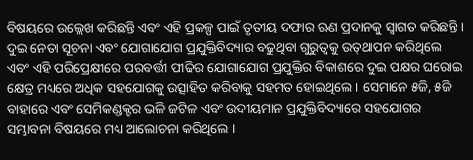ବିଷୟରେ ଉଲ୍ଲେଖ କରିଛନ୍ତି ଏବଂ ଏହି ପ୍ରକଳ୍ପ ପାଇଁ ତୃତୀୟ ଦଫାର ଋଣ ପ୍ରଦାନକୁ ସ୍ୱାଗତ କରିଛନ୍ତି । ଦୁଇ ନେତା ସୂଚନା ଏବଂ ଯୋଗାଯୋଗ ପ୍ରଯୁକ୍ତିବିଦ୍ୟାର ବଢୁଥିବା ଗୁରୁତ୍ୱକୁ ଉତ୍‍ଥାପନ କରିଥିଲେ ଏବଂ ଏହି ପରିପ୍ରେକ୍ଷୀରେ ପରବର୍ତ୍ତୀ ପୀଢିର ଯୋଗାଯୋଗ ପ୍ରଯୁକ୍ତିର ବିକାଶରେ ଦୁଇ ପକ୍ଷର ଘରୋଇ କ୍ଷେତ୍ର ମଧ୍ୟରେ ଅଧିକ ସହଯୋଗକୁ ଉତ୍ସାହିତ କରିବାକୁ ସହମତ ହୋଇଥିଲେ । ସେମାନେ ୫ଜି, ୫ଜି ବାହାରେ ଏବଂ ସେମିକଣ୍ଡକ୍ଟର ଭଳି ଜଟିଳ ଏବଂ ଉଦୀୟମାନ ପ୍ରଯୁକ୍ତିବିଦ୍ୟାରେ ସହଯୋଗର ସମ୍ଭାବନା ବିଷୟରେ ମଧ୍ୟ ଆଲୋଚନା କରିଥିଲେ ।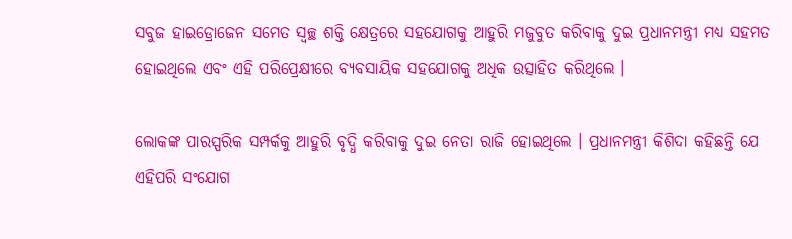ସବୁଜ ହାଇଡ୍ରୋଜେନ ସମେତ ସ୍ୱଚ୍ଛ ଶକ୍ତି କ୍ଷେତ୍ରରେ ସହଯୋଗକୁ ଆହୁରି ମଜୁବୁତ କରିବାକୁ ଦୁଇ ପ୍ରଧାନମନ୍ତ୍ରୀ ମଧ୍ୟ ସହମତ ହୋଇଥିଲେ ଏବଂ ଏହି ପରିପ୍ରେକ୍ଷୀରେ ବ୍ୟବସାୟିକ ସହଯୋଗକୁ ଅଧିକ ଉତ୍ସାହିତ କରିଥିଲେ ।

ଲୋକଙ୍କ ପାରସ୍ପରିକ ସମ୍ପର୍କକୁ ଆହୁରି ବୃଦ୍ଧି କରିବାକୁ ଦୁଇ ନେତା ରାଜି ହୋଇଥିଲେ । ପ୍ରଧାନମନ୍ତ୍ରୀ କିଶିଦା କହିଛନ୍ତି ଯେ ଏହିପରି ସଂଯୋଗ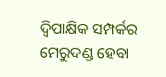ଦ୍ୱିପାକ୍ଷିକ ସମ୍ପର୍କର ମେରୁଦଣ୍ଡ ହେବା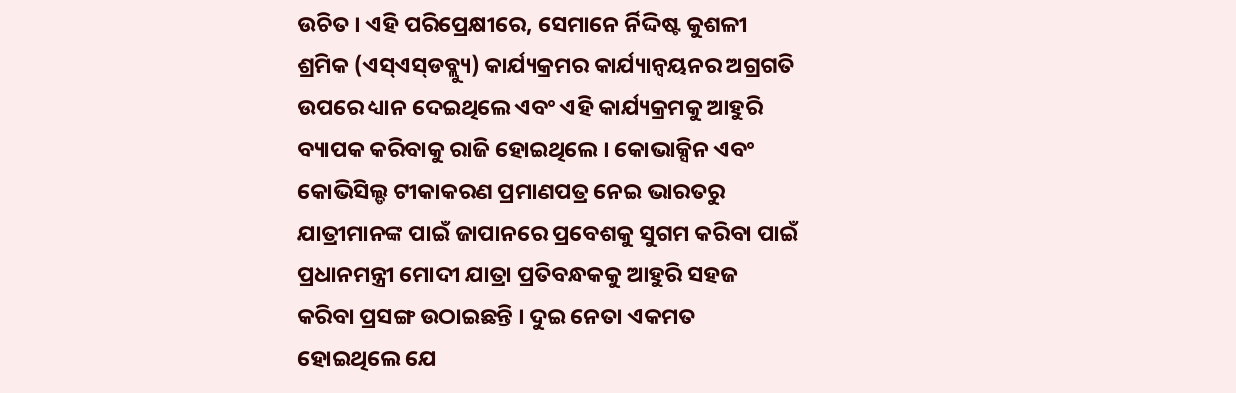ଉଚିତ । ଏହି ପରିପ୍ରେକ୍ଷୀରେ, ସେମାନେ ର୍ନିଦ୍ଦିଷ୍ଟ କୁଶଳୀ ଶ୍ରମିକ (ଏସ୍‍ଏସ୍‍ଡବ୍ଲ୍ୟୁ) କାର୍ଯ୍ୟକ୍ରମର କାର୍ଯ୍ୟାନ୍ୱୟନର ଅଗ୍ରଗତି ଉପରେ ଧ୍ୟାନ ଦେଇଥିଲେ ଏବଂ ଏହି କାର୍ଯ୍ୟକ୍ରମକୁ ଆହୁରି ବ୍ୟାପକ କରିବାକୁ ରାଜି ହୋଇଥିଲେ । କୋଭାକ୍ସିନ ଏବଂ କୋଭିସିଲ୍ଡ ଟୀକାକରଣ ପ୍ରମାଣପତ୍ର ନେଇ ଭାରତରୁ ଯାତ୍ରୀମାନଙ୍କ ପାଇଁ ଜାପାନରେ ପ୍ରବେଶକୁ ସୁଗମ କରିବା ପାଇଁ ପ୍ରଧାନମନ୍ତ୍ରୀ ମୋଦୀ ଯାତ୍ରା ପ୍ରତିବନ୍ଧକକୁ ଆହୁରି ସହଜ କରିବା ପ୍ରସଙ୍ଗ ଉଠାଇଛନ୍ତି । ଦୁଇ ନେତା ଏକମତ ହୋଇଥିଲେ ଯେ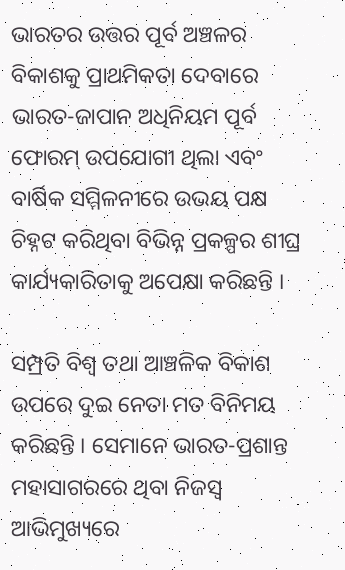ଭାରତର ଉତ୍ତର ପୂର୍ବ ଅଞ୍ଚଳର ବିକାଶକୁ ପ୍ରାଥମିକତା ଦେବାରେ ଭାରତ-ଜାପାନ ଅଧିନିୟମ ପୂର୍ବ ଫୋରମ୍ ଉପଯୋଗୀ ଥିଲା ଏବଂ ବାର୍ଷିକ ସମ୍ମିଳନୀରେ ଉଭୟ ପକ୍ଷ ଚିହ୍ନଟ କରିଥିବା ବିଭିନ୍ନ ପ୍ରକଳ୍ପର ଶୀଘ୍ର କାର୍ଯ୍ୟକାରିତାକୁ ଅପେକ୍ଷା କରିଛନ୍ତି ।

ସମ୍ପ୍ରତି ବିଶ୍ୱ ତଥା ଆଞ୍ଚଳିକ ବିକାଶ ଉପରେ ଦୁଇ ନେତା ମତ ବିନିମୟ କରିଛନ୍ତି । ସେମାନେ ଭାରତ-ପ୍ରଶାନ୍ତ ମହାସାଗରରେ ଥିବା ନିଜସ୍ୱ ଆଭିମୁଖ୍ୟରେ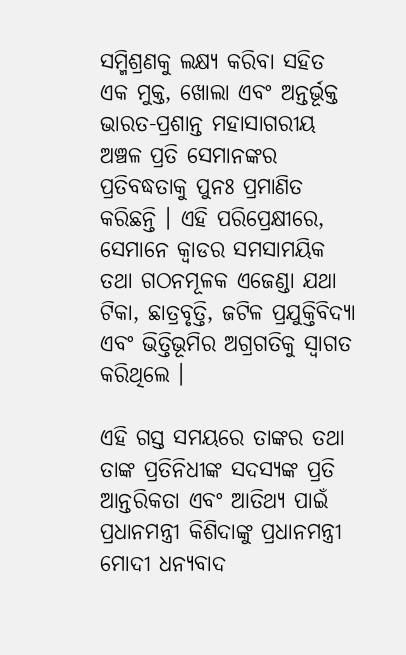ସମ୍ମିଶ୍ରଣକୁ ଲକ୍ଷ୍ୟ କରିବା ସହିତ ଏକ ମୁକ୍ତ, ଖୋଲା ଏବଂ ଅନ୍ତର୍ଭୂକ୍ତ ଭାରତ-ପ୍ରଶାନ୍ତ ମହାସାଗରୀୟ ଅଞ୍ଚଳ ପ୍ରତି ସେମାନଙ୍କର ପ୍ରତିବଦ୍ଧତାକୁ ପୁନଃ ପ୍ରମାଣିତ କରିଛନ୍ତି । ଏହି ପରିପ୍ରେକ୍ଷୀରେ, ସେମାନେ କ୍ୱାଡର ସମସାମୟିକ ତଥା ଗଠନମୂଳକ ଏଜେଣ୍ଡା ଯଥା ଟିକା, ଛାତ୍ରବୃତ୍ତି, ଜଟିଳ ପ୍ରଯୁକ୍ତିବିଦ୍ୟା ଏବଂ ଭିତ୍ତିଭୂମିର ଅଗ୍ରଗତିକୁ ସ୍ୱାଗତ କରିଥିଲେ ।

ଏହି ଗସ୍ତ ସମୟରେ ତାଙ୍କର ତଥା ତାଙ୍କ ପ୍ରତିନିଧୀଙ୍କ ସଦସ୍ୟଙ୍କ ପ୍ରତି ଆନ୍ତରିକତା ଏବଂ ଆତିଥ୍ୟ ପାଇଁ ପ୍ରଧାନମନ୍ତ୍ରୀ କିଶିଦାଙ୍କୁ ପ୍ରଧାନମନ୍ତ୍ରୀ ମୋଦୀ ଧନ୍ୟବାଦ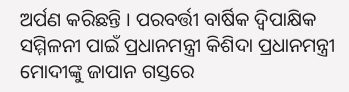ଅର୍ପଣ କରିଛନ୍ତି । ପରବର୍ତ୍ତୀ ବାର୍ଷିକ ଦ୍ୱିପାକ୍ଷିକ ସମ୍ମିଳନୀ ପାଇଁ ପ୍ରଧାନମନ୍ତ୍ରୀ କିଶିଦା ପ୍ରଧାନମନ୍ତ୍ରୀ ମୋଦୀଙ୍କୁ ଜାପାନ ଗସ୍ତରେ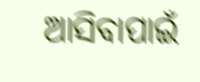ଆସିବାପାଇଁ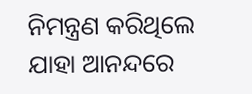ନିମନ୍ତ୍ରଣ କରିଥିଲେ ଯାହା ଆନନ୍ଦରେ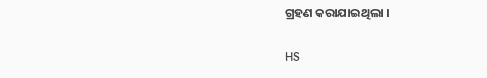ଗ୍ରହଣ କରାଯାଇଥିଲା ।

HS